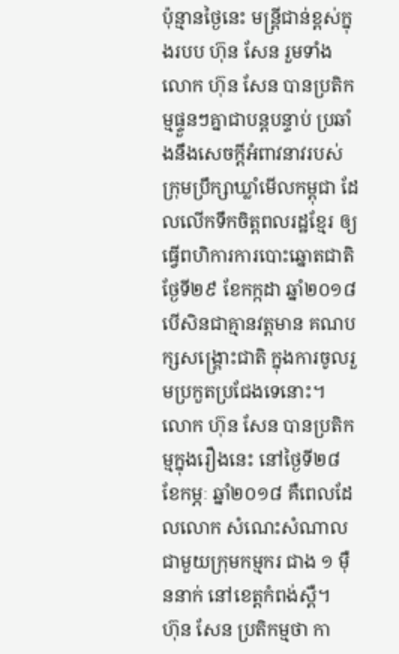ប៉ុន្មានថ្ងៃនេះ មន្រ្តីជាន់ខ្ពស់ក្នុងរបប ហ៊ុន សែន រួមទាំងលោក ហ៊ុន សែន បានប្រតិកម្មផ្ទួនៗគ្នាជាបន្តបន្ទាប់ ប្រឆាំងនឹងសេចក្តីអំពាវនាវរបស់ ក្រុមប្រឹក្សាឃ្លាំមើលកម្ពុជា ដែលលើកទឹកចិត្តពលរដ្ឋខ្មែរ ឲ្យធ្វើពហិការការបោះឆ្នោតជាតិ ថ្ងែទី២៩ ខែកក្កដា ឆ្នាំ២០១៨ បើសិនជាគ្មានវត្តមាន គណបក្សសង្គ្រោះជាតិ ក្នុងការចូលរួមប្រកួតប្រជែងទេនោះ។ លោក ហ៊ុន សែន បានប្រតិកម្មក្នុងរឿងនេះ នៅថ្ងៃទី២៨ ខែកម្ភៈ ឆ្នាំ២០១៨ គឺពេលដែលលោក សំណេះសំណាលជាមួយក្រុមកម្មករ ជាង ១ ម៉ឺននាក់ នៅខេត្តកំពង់ស្ពឺ។
ហ៊ុន សែន ប្រតិកម្មថា កា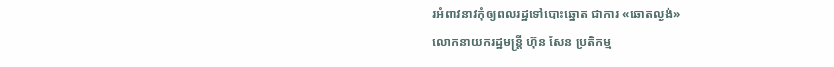រអំពាវនាវកុំឲ្យពលរដ្ឋទៅបោះឆ្នោត ជាការ «ឆោតល្ងង់»
លោកនាយករដ្ឋមន្ត្រី ហ៊ុន សែន ប្រតិកម្ម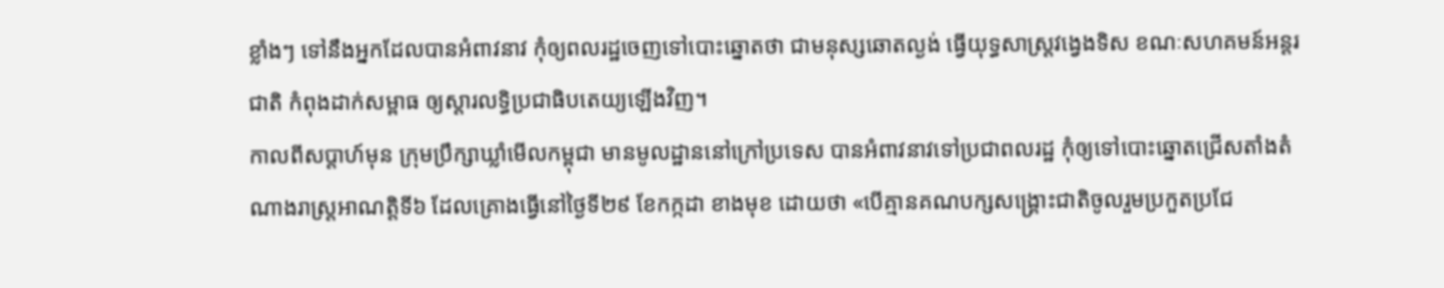ខ្លាំងៗ ទៅនឹងអ្នកដែលបានអំពាវនាវ កុំឲ្យពលរដ្ឋចេញទៅបោះឆ្នោតថា ជាមនុស្សឆោតល្ងង់ ធ្វើយុទ្ធសាស្ត្រវង្វេងទិស ខណៈសហគមន៍អន្តរជាតិ កំពុងដាក់សម្ពាធ ឲ្យស្តារលទ្ធិប្រជាធិបតេយ្យឡើងវិញ។
កាលពីសប្តាហ៍មុន ក្រុមប្រឹក្សាឃ្លាំមើលកម្ពុជា មានមូលដ្ឋាននៅក្រៅប្រទេស បានអំពាវនាវទៅប្រជាពលរដ្ឋ កុំឲ្យទៅបោះឆ្នោតជ្រើសតាំងតំណាងរាស្ត្រអាណត្តិទី៦ ដែលគ្រោងធ្វើនៅថ្ងៃទី២៩ ខែកក្កដា ខាងមុខ ដោយថា «បើគ្មានគណបក្សសង្គ្រោះជាតិចូលរួមប្រកួតប្រជែ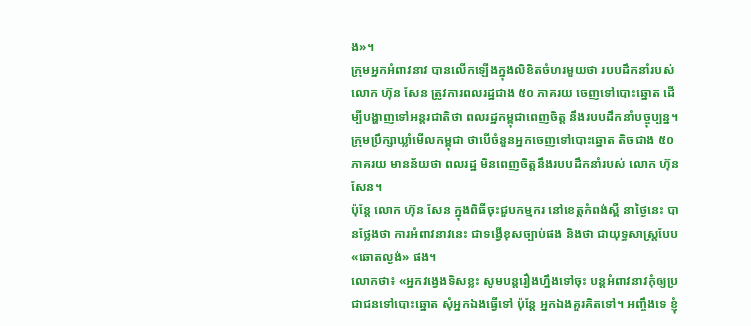ង»។
ក្រុមអ្នកអំពាវនាវ បានលើកឡើងក្នុងលិខិតចំហរមួយថា របបដឹកនាំរបស់លោក ហ៊ុន សែន ត្រូវការពលរដ្ឋជាង ៥០ ភាគរយ ចេញទៅបោះឆ្នោត ដើម្បីបង្ហាញទៅអន្តរជាតិថា ពលរដ្ឋកម្ពុជាពេញចិត្ត នឹងរបបដឹកនាំបច្ចុប្បន្ន។
ក្រុមប្រឹក្សាឃ្លាំមើលកម្ពុជា ថាបើចំនួនអ្នកចេញទៅបោះឆ្នោត តិចជាង ៥០ ភាគរយ មានន័យថា ពលរដ្ឋ មិនពេញចិត្តនឹងរបបដឹកនាំរបស់ លោក ហ៊ុន សែន។
ប៉ុន្តែ លោក ហ៊ុន សែន ក្នុងពិធីចុះជួបកម្មករ នៅខេត្តកំពង់ស្ពឺ នាថ្ងៃនេះ បានថ្លែងថា ការអំពាវនាវនេះ ជាទង្វើខុសច្បាប់ផង និងថា ជាយុទ្ធសាស្ត្របែប «ឆោតល្ងង់» ផង។
លោកថា៖ «អ្នកវង្វេងទិសខ្លះ សូមបន្តរឿងហ្នឹងទៅចុះ បន្តអំពាវនាវកុំឲ្យប្រជាជនទៅបោះឆ្នោត សុំអ្នកឯងធ្វើទៅ ប៉ុន្តែ អ្នកឯងគួរគិតទៅ។ អញ្ចឹងទេ ខ្ញុំ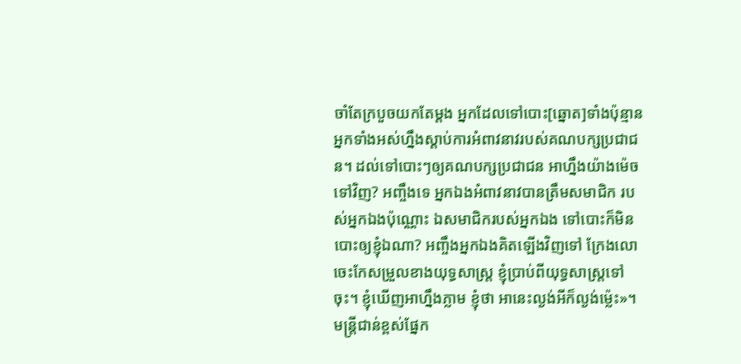ចាំតែក្របួចយកតែម្តង អ្នកដែលទៅបោះ[ឆ្នោត]ទាំងប៉ុន្មាន អ្នកទាំងអស់ហ្នឹងស្តាប់ការអំពាវនាវរបស់គណបក្សប្រជាជន។ ដល់ទៅបោះៗឲ្យគណបក្សប្រជាជន អាហ្នឹងយ៉ាងម៉េចទៅវិញ? អញ្ចឹងទេ អ្នកឯងអំពាវនាវបានត្រឹមសមាជិក របស់អ្នកឯងប៉ុណ្ណោះ ឯសមាជិករបស់អ្នកឯង ទៅបោះក៏មិនបោះឲ្យខ្ញុំឯណា? អញ្ចឹងអ្នកឯងគិតឡើងវិញទៅ ក្រែងលោចេះកែសម្រួលខាងយុទ្ធសាស្ត្រ ខ្ញុំប្រាប់ពីយុទ្ធសាស្ត្រទៅចុះ។ ខ្ញុំឃើញអាហ្នឹងភ្លាម ខ្ញុំថា អានេះល្ងង់អីក៏ល្ងង់ម្ល៉េះ»។
មន្ត្រីជាន់ខ្ពស់ផ្នែក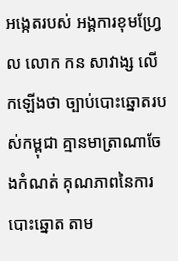អង្កេតរបស់ អង្គការខុមហ្វ្រែល លោក កន សាវាង្ស លើកឡើងថា ច្បាប់បោះឆ្នោតរបស់កម្ពុជា គ្មានមាត្រាណាចែងកំណត់ គុណភាពនៃការបោះឆ្នោត តាម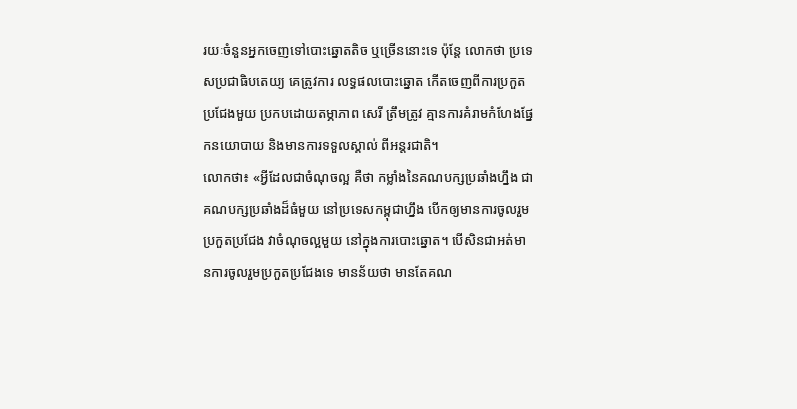រយៈចំនួនអ្នកចេញទៅបោះឆ្នោតតិច ឬច្រើននោះទេ ប៉ុន្តែ លោកថា ប្រទេសប្រជាធិបតេយ្យ គេត្រូវការ លទ្ធផលបោះឆ្នោត កើតចេញពីការប្រកួតប្រជែងមួយ ប្រកបដោយតម្ភាភាព សេរី ត្រឹមត្រូវ គ្មានការគំរាមកំហែងផ្នែកនយោបាយ និងមានការទទួលស្គាល់ ពីអន្តរជាតិ។
លោកថា៖ «អ្វីដែលជាចំណុចល្អ គឺថា កម្លាំងនៃគណបក្សប្រឆាំងហ្នឹង ជាគណបក្សប្រឆាំងដ៏ធំមួយ នៅប្រទេសកម្ពុជាហ្នឹង បើកឲ្យមានការចូលរួមប្រកួតប្រជែង វាចំណុចល្អមួយ នៅក្នុងការបោះឆ្នោត។ បើសិនជាអត់មានការចូលរួមប្រកួតប្រជែងទេ មានន័យថា មានតែគណ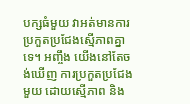បក្សធំមួយ វាអត់មានការប្រកួតប្រជែងស្មើភាពគ្នាទេ។ អញ្ចឹង យើងនៅតែចង់ឃើញ ការប្រកួតប្រជែងមួយ ដោយស្មើភាព និង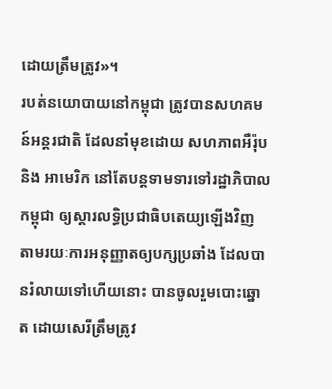ដោយត្រឹមត្រូវ»។
របត់នយោបាយនៅកម្ពុជា ត្រូវបានសហគមន៍អន្តរជាតិ ដែលនាំមុខដោយ សហភាពអឺរ៉ុប និង អាមេរិក នៅតែបន្តទាមទារទៅរដ្ឋាភិបាលកម្ពុជា ឲ្យស្ដារលទ្ធិប្រជាធិបតេយ្យឡើងវិញ តាមរយៈការអនុញ្ញាតឲ្យបក្សប្រឆាំង ដែលបានរំលាយទៅហើយនោះ បានចូលរួមបោះឆ្នោត ដោយសេរីត្រឹមត្រូវ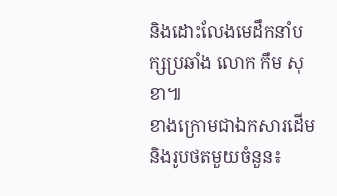និងដោះលែងមេដឹកនាំបក្សប្រឆាំង លោក កឹម សុខា៕
ខាងក្រោមជាឯកសារដើម និងរូបថតមួយចំនួន៖